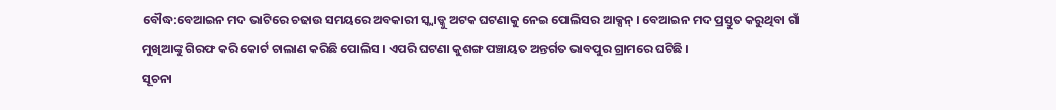ବୌଦ୍ଧ:ବେଆଇନ ମଦ ଭାଟିରେ ଚଢାଉ ସମୟରେ ଅବକାରୀ ସ୍କ୍ୱାଡ୍କୁ ଅଟକ ଘଟଣାକୁ ନେଇ ପୋଲିସର ଆକ୍ସନ୍ । ବେଆଇନ ମଦ ପ୍ରସ୍ତୁତ କରୁଥିବା ଗାଁ ମୁଖିଆଙ୍କୁ ଗିରଫ କରି କୋର୍ଟ ଚାଲାଣ କରିଛି ପୋଲିସ । ଏପରି ଘଟଣା କୁଶଙ୍ଗ ପଞ୍ଚାୟତ ଅନ୍ତର୍ଗତ ଭାବପୁର ଗ୍ରାମରେ ଘଟିଛି ।
ସୂଚନା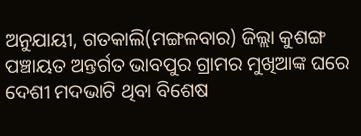ଅନୁଯାୟୀ, ଗତକାଲି(ମଙ୍ଗଳବାର) ଜିଲ୍ଲା କୁଶଙ୍ଗ ପଞ୍ଚାୟତ ଅନ୍ତର୍ଗତ ଭାବପୁର ଗ୍ରାମର ମୁଖିଆଙ୍କ ଘରେ ଦେଶୀ ମଦଭାଟି ଥିବା ବିଶେଷ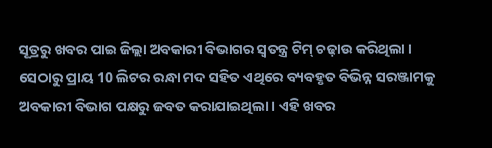ସୂତ୍ରରୁ ଖବର ପାଇ ଜିଲ୍ଲା ଅବକାରୀ ବିଭାଗର ସ୍ବତନ୍ତ୍ର ଟିମ୍ ଚଢ଼ାଉ କରିଥିଲା । ସେଠାରୁ ପ୍ରାୟ 10 ଲିଟର ରନ୍ଧା ମଦ ସହିତ ଏଥିରେ ବ୍ୟବହୃତ ବିଭିନ୍ନ ସରଞ୍ଜାମକୁ ଅବକାରୀ ବିଭାଗ ପକ୍ଷରୁ ଜବତ କରାଯାଇଥିଲା । ଏହି ଖବର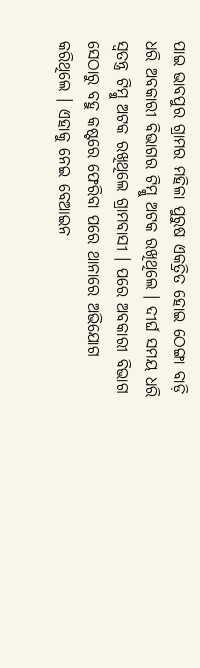ପାଇ ଭାବପୁର ଗ୍ରାମର ମହିଳା ପୁରୁଷ ଏକତ୍ରିତ ହୋଇ ଠେଙ୍ଗା ବାଡ଼ି ଧରି ଅବକାରୀ ବିଭାଗର ଟିମ୍କୁ ଅଟକ ରଖିଥିଲେ । ଦୀର୍ଘ ସମୟ ଧରି ସ୍ବତନ୍ତ୍ର ଟିମ୍କୁ ଅଟକ ରଖିଥିଲେ ଗ୍ରାମବାସୀ । ପରେ ଅବକାରୀ ବିଭାଗ ସେଠାରୁ ବହୁ କଷ୍ଟରେ ଫେରିବା ପରେ ଥାନାରେ ଅଭିଯୋଗ କରିଥିଲେ । ଏହାକୁ ନେଇ ବେଆଇନ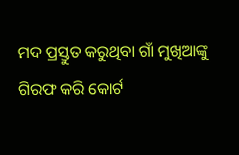ମଦ ପ୍ରସ୍ତୁତ କରୁଥିବା ଗାଁ ମୁଖିଆଙ୍କୁ ଗିରଫ କରି କୋର୍ଟ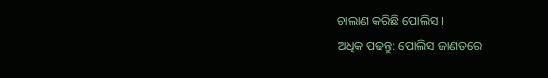ଚାଲାଣ କରିଛି ପୋଲିସ ।
ଅଧିକ ପଢନ୍ତୁ: ପୋଲିସ ଜାଣତରେ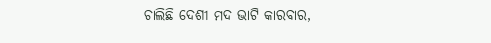ଚାଲିଛି ଦେଶୀ ମଦ ଭାଟି କାରବାର,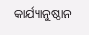କାର୍ଯ୍ୟାନୁଷ୍ଠାନ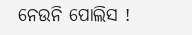ନେଉନି ପୋଲିସ !